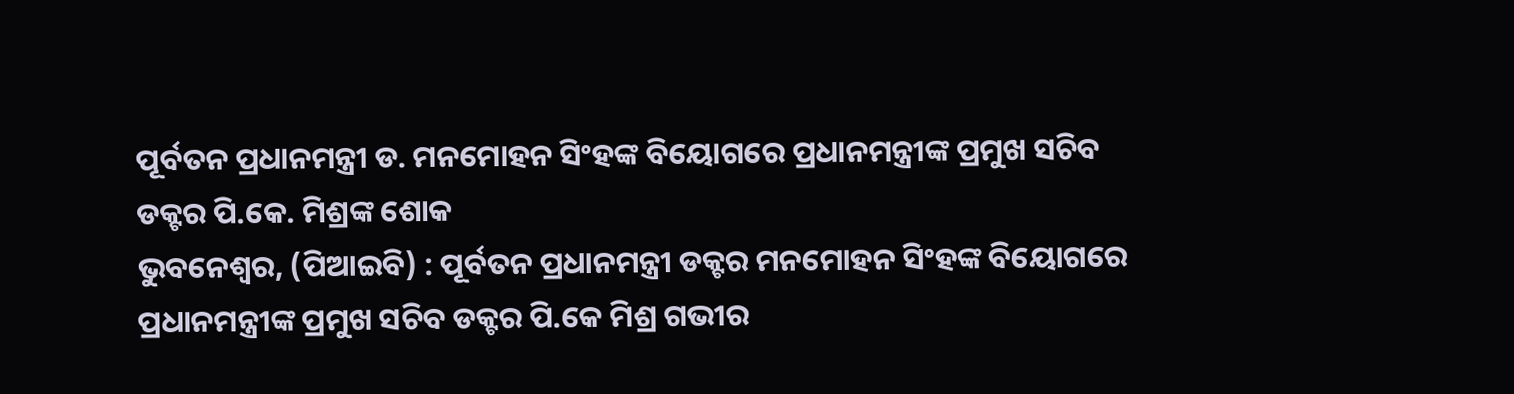ପୂର୍ବତନ ପ୍ରଧାନମନ୍ତ୍ରୀ ଡ. ମନମୋହନ ସିଂହଙ୍କ ବିୟୋଗରେ ପ୍ରଧାନମନ୍ତ୍ରୀଙ୍କ ପ୍ରମୁଖ ସଚିବ ଡକ୍ଟର ପି.କେ. ମିଶ୍ରଙ୍କ ଶୋକ
ଭୁବନେଶ୍ୱର, (ପିଆଇବି) : ପୂର୍ବତନ ପ୍ରଧାନମନ୍ତ୍ରୀ ଡକ୍ଟର ମନମୋହନ ସିଂହଙ୍କ ବିୟୋଗରେ ପ୍ରଧାନମନ୍ତ୍ରୀଙ୍କ ପ୍ରମୁଖ ସଚିବ ଡକ୍ଟର ପି.କେ ମିଶ୍ର ଗଭୀର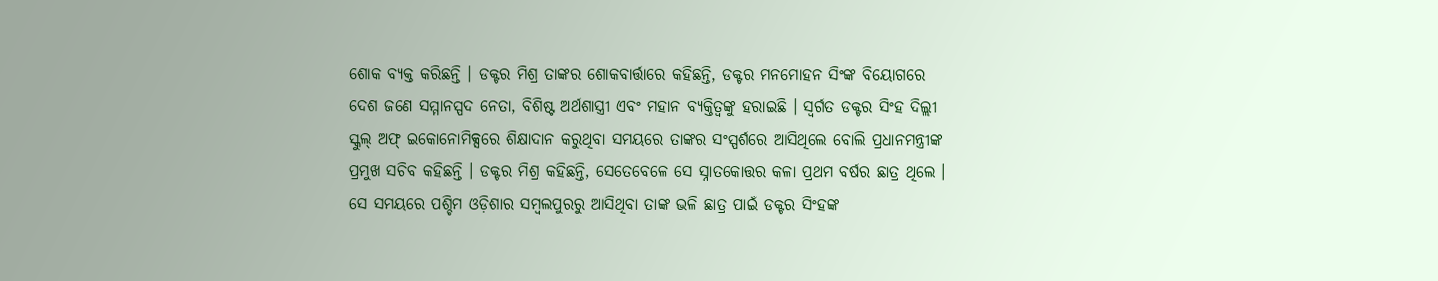ଶୋକ ବ୍ୟକ୍ତ କରିଛନ୍ତି । ଡକ୍ଟର ମିଶ୍ର ତାଙ୍କର ଶୋକବାର୍ତ୍ତାରେ କହିଛନ୍ତି, ଡକ୍ଟର ମନମୋହନ ସିଂଙ୍କ ବିୟୋଗରେ ଦେଶ ଜଣେ ସମ୍ମାନସ୍ପଦ ନେତା, ବିଶିଷ୍ଟ ଅର୍ଥଶାସ୍ତ୍ରୀ ଏବଂ ମହାନ ବ୍ୟକ୍ତିତ୍ୱଙ୍କୁ ହରାଇଛି । ସ୍ୱର୍ଗତ ଡକ୍ଟର ସିଂହ ଦିଲ୍ଲୀ ସ୍କୁଲ୍ ଅଫ୍ ଇକୋନୋମିକ୍ସରେ ଶିକ୍ଷାଦାନ କରୁଥିବା ସମୟରେ ତାଙ୍କର ସଂସ୍ପର୍ଶରେ ଆସିଥିଲେ ବୋଲି ପ୍ରଧାନମନ୍ତ୍ରୀଙ୍କ ପ୍ରମୁଖ ସଚିବ କହିଛନ୍ତି । ଡକ୍ଟର ମିଶ୍ର କହିଛନ୍ତି, ସେତେବେଳେ ସେ ସ୍ନାତକୋତ୍ତର କଳା ପ୍ରଥମ ବର୍ଷର ଛାତ୍ର ଥିଲେ । ସେ ସମୟରେ ପଶ୍ଚିମ ଓଡ଼ିଶାର ସମ୍ବଲପୁରରୁ ଆସିଥିବା ତାଙ୍କ ଭଳି ଛାତ୍ର ପାଇଁ ଡକ୍ଟର ସିଂହଙ୍କ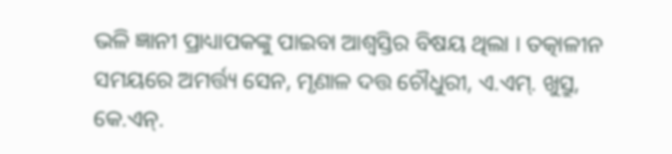ଭଳି ଜ୍ଞାନୀ ପ୍ରାଧ୍ୟାପକଙ୍କୁ ପାଇବା ଆଶ୍ୱସ୍ତିର ବିଷୟ ଥିଲା । ତତ୍କାଳୀନ ସମୟରେ ଅମର୍ତ୍ତ୍ୟ ସେନ, ମୃଣାଳ ଦତ୍ତ ଚୌଧୁରୀ, ଏ.ଏମ୍. ଖୁସ୍ରୁ, କେ.ଏନ୍.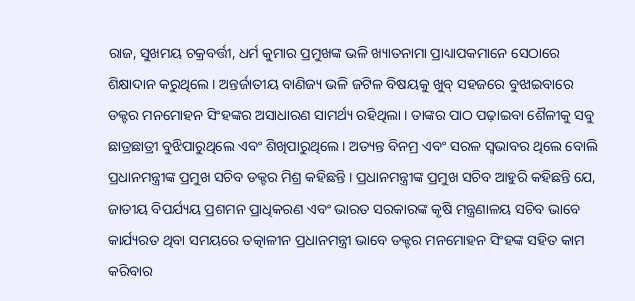ରାଜ, ସୁଖମୟ ଚକ୍ରବର୍ତ୍ତୀ, ଧର୍ମ କୁମାର ପ୍ରମୁଖଙ୍କ ଭଳି ଖ୍ୟାତନାମା ପ୍ରାଧ୍ୟାପକମାନେ ସେଠାରେ ଶିକ୍ଷାଦାନ କରୁଥିଲେ । ଅନ୍ତର୍ଜାତୀୟ ବାଣିଜ୍ୟ ଭଳି ଜଟିଳ ବିଷୟକୁ ଖୁବ୍ ସହଜରେ ବୁଝାଇବାରେ ଡକ୍ଟର ମନମୋହନ ସିଂହଙ୍କର ଅସାଧାରଣ ସାମର୍ଥ୍ୟ ରହିଥିଲା । ତାଙ୍କର ପାଠ ପଢ଼ାଇବା ଶୈଳୀକୁ ସବୁ ଛାତ୍ରଛାତ୍ରୀ ବୁଝିପାରୁଥିଲେ ଏବଂ ଶିଖିପାରୁଥିଲେ । ଅତ୍ୟନ୍ତ ବିନମ୍ର ଏବଂ ସରଳ ସ୍ୱଭାବର ଥିଲେ ବୋଲି ପ୍ରଧାନମନ୍ତ୍ରୀଙ୍କ ପ୍ରମୁଖ ସଚିବ ଡକ୍ଟର ମିଶ୍ର କହିଛନ୍ତି । ପ୍ରଧାନମନ୍ତ୍ରୀଙ୍କ ପ୍ରମୁଖ ସଚିବ ଆହୁରି କହିଛନ୍ତି ଯେ, ଜାତୀୟ ବିପର୍ଯ୍ୟୟ ପ୍ରଶମନ ପ୍ରାଧିକରଣ ଏବଂ ଭାରତ ସରକାରଙ୍କ କୃଷି ମନ୍ତ୍ରଣାଳୟ ସଚିବ ଭାବେ କାର୍ଯ୍ୟରତ ଥିବା ସମୟରେ ତତ୍କାଳୀନ ପ୍ରଧାନମନ୍ତ୍ରୀ ଭାବେ ଡକ୍ଟର ମନମୋହନ ସିଂହଙ୍କ ସହିତ କାମ କରିବାର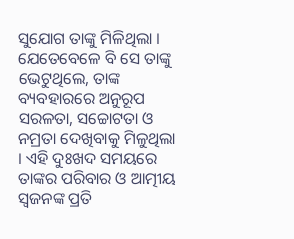ସୁଯୋଗ ତାଙ୍କୁ ମିଳିଥିଲା । ଯେତେବେଳେ ବି ସେ ତାଙ୍କୁ ଭେଟୁଥିଲେ, ତାଙ୍କ ବ୍ୟବହାରରେ ଅନୁରୂପ ସରଳତା, ସଚ୍ଚୋଟତା ଓ ନମ୍ରତା ଦେଖିବାକୁ ମିଳୁଥିଲା । ଏହି ଦୁଃଖଦ ସମୟରେ ତାଙ୍କର ପରିବାର ଓ ଆତ୍ମୀୟ ସ୍ୱଜନଙ୍କ ପ୍ରତି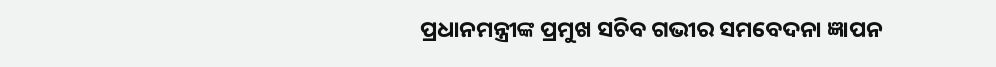ପ୍ରଧାନମନ୍ତ୍ରୀଙ୍କ ପ୍ରମୁଖ ସଚିବ ଗଭୀର ସମବେଦନା ଜ୍ଞାପନ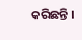କରିଛନ୍ତି ।